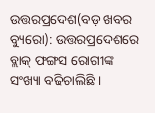ଉତ୍ତରପ୍ରଦେଶ(ବଡ଼ ଖବର ବ୍ୟୁରୋ): ଉତ୍ତରପ୍ରଦେଶରେ ବ୍ଲାକ୍ ଫଙ୍ଗସ ରୋଗୀଙ୍କ ସଂଖ୍ୟା ବଢିଚାଲିଛି ।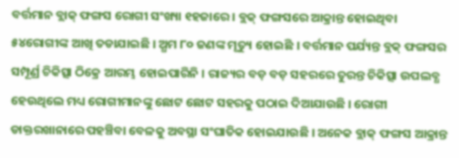ବର୍ତ୍ତମାନ ବ୍ଲାକ୍ ଫଙ୍ଗସ ରୋଗୀ ସଂଖ୍ୟା ୧ହଜାରେ । ବ୍ଲକ୍ ଫଙ୍ଗସରେ ଆକ୍ରାନ୍ତ ହୋଇଥିବା ୫୪ରୋଗୀଙ୍କ ଆଖି ତଡାଯାଇଛି । ଅ୍ଧମ ୮୦ ଜଣଙ୍କ ମୃତ୍ୟୁ ହୋଇଛି । ବର୍ତ୍ତମାନ ପର୍ଯ୍ୟନ୍ତ ବ୍ଲକ୍ ଫଙ୍ଗସର ସମ୍ପୂର୍ଣ୍ର ଚିକିତ୍ସା ଠିକ୍ରେ ଆରମ୍ଭ ହୋଇପାରିନି । ରାଜ୍ୟର ବଡ଼ ବଡ଼ ସହରରେ ତୁରନ୍ତ ଚିକିତ୍ସା ଉପଲବ୍ଧ ହେଉଥିଲେ ମଧ୍ୟ ରୋଗୀମାନଙ୍କୁ ଛୋଟ ଛୋଟ ସହରକୁ ପଠାଇ ଦିଆଯାଉଛି । ରୋଗୀ ଡାକ୍ତରଖାନାରେ ପହଞ୍ଚିବା ବେଳକୁ ଅବସ୍ଥା ସଂଘାତିକ ହୋଇଯାଉଛି । ଅନେକ ବ୍ଲାକ୍ ଫଙ୍ଗସ ଆକ୍ରାନ୍ତ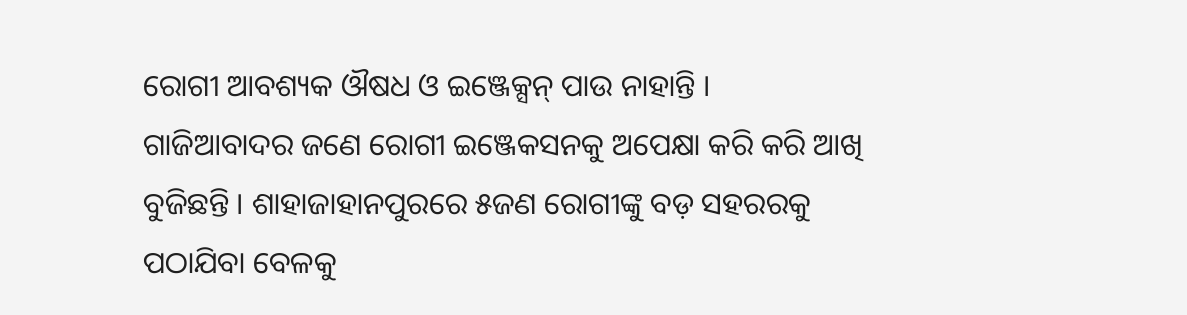ରୋଗୀ ଆବଶ୍ୟକ ଔଷଧ ଓ ଇଞ୍ଜେକ୍ସନ୍ ପାଉ ନାହାନ୍ତି ।
ଗାଜିଆବାଦର ଜଣେ ରୋଗୀ ଇଞ୍ଜେକସନକୁ ଅପେକ୍ଷା କରି କରି ଆଖି ବୁଜିଛନ୍ତି । ଶାହାଜାହାନପୁରରେ ୫ଜଣ ରୋଗୀଙ୍କୁ ବଡ଼ ସହରରକୁ ପଠାଯିବା ବେଳକୁ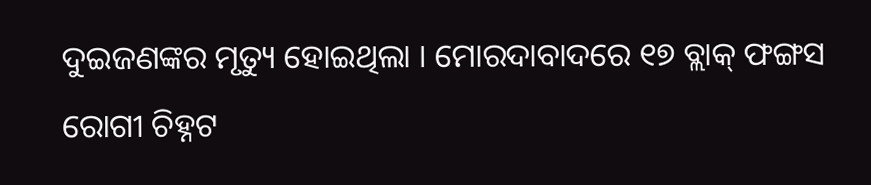ଦୁଇଜଣଙ୍କର ମୃତ୍ୟୁ ହୋଇଥିଲା । ମୋରଦାବାଦରେ ୧୭ ବ୍ଲାକ୍ ଫଙ୍ଗସ ରୋଗୀ ଚିହ୍ନଟ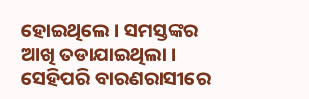ହୋଇଥିଲେ । ସମସ୍ତଙ୍କର ଆଖି ତଡାଯାଇଥିଲା । ସେହିପରି ବାରଣରାସୀରେ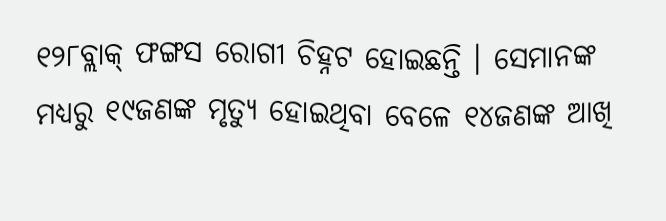୧୨୮ବ୍ଲାକ୍ ଫଙ୍ଗସ ରୋଗୀ ଚିହ୍ନଟ ହୋଇଛନ୍ତି । ସେମାନଙ୍କ ମଧ୍ୟରୁ ୧୯ଜଣଙ୍କ ମୃତ୍ୟୁ ହୋଇଥିବା ବେଳେ ୧୪ଜଣଙ୍କ ଆଖି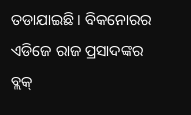ତଡାଯାଇଛି । ବିକନୋରର ଏଡିଜେ ରାଜ ପ୍ରସାଦଙ୍କର ବ୍ଲକ୍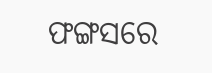ଫଙ୍ଗସରେ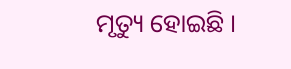ମୃତ୍ୟୁ ହୋଇଛି ।